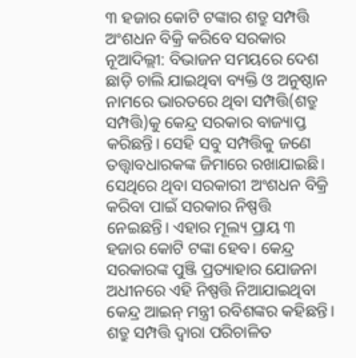୩ ହଜାର କୋଟି ଟଙ୍କାର ଶତ୍ରୁ ସମ୍ପତ୍ତି ଅଂଶଧନ ବିକ୍ରି କରିବେ ସରକାର
ନୂଆଦିଲ୍ଲୀ: ବିଭାଜନ ସମୟରେ ଦେଶ ଛାଡ଼ି ଚାଲି ଯାଇଥିବା ବ୍ୟକ୍ତି ଓ ଅନୁଷ୍ଠାନ ନାମରେ ଭାରତରେ ଥିବା ସମ୍ପତ୍ତି(ଶତ୍ରୁ ସମ୍ପତ୍ତି)କୁ କେନ୍ଦ୍ର ସରକାର ବାଜ୍ୟାପ୍ତ କରିଛନ୍ତି। ସେହି ସବୁ ସମ୍ପତ୍ତିକୁ ଜଣେ ତତ୍ତ୍ୱାବଧାରକଙ୍କ ଜିମାରେ ରଖାଯାଇଛି। ସେଥିରେ ଥିବା ସରକାରୀ ଅଂଶଧନ ବିକ୍ରି କରିବା ପାଇଁ ସରକାର ନିଷ୍ପତ୍ତି ନେଇଛନ୍ତି। ଏହାର ମୂଲ୍ୟ ପ୍ରାୟ ୩ ହଜାର କୋଟି ଟଙ୍କା ହେବ। କେନ୍ଦ୍ର ସରକାରଙ୍କ ପୁଞ୍ଜି ପ୍ରତ୍ୟାହାର ଯୋଜନା ଅଧୀନରେ ଏହି ନିଷ୍ପତ୍ତି ନିଆଯାଇଥିବା କେନ୍ଦ୍ର ଆଇନ୍ ମନ୍ତ୍ରୀ ରବିଶଙ୍କର କହିଛନ୍ତି।
ଶତ୍ରୁ ସମ୍ପତ୍ତି ଦ୍ୱାରା ପରିଚାଳିତ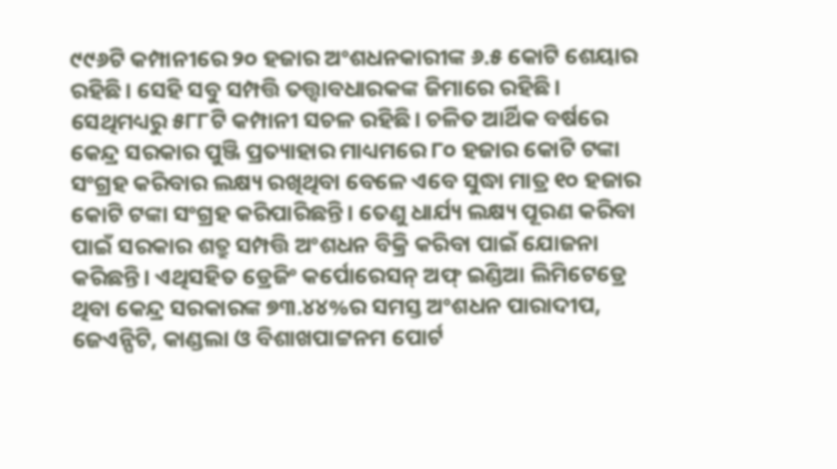୯୯୬ଟି କମ୍ପାନୀରେ ୨୦ ହଜାର ଅଂଶଧନକାରୀଙ୍କ ୬.୫ କୋଟି ଶେୟାର ରହିଛି। ସେହି ସବୁ ସମ୍ପତ୍ତି ତତ୍ତ୍ୱାବଧାରକଙ୍କ ଜିମାରେ ରହିଛି। ସେଥିମଧ୍ୟରୁ ୫୮୮ଟି କମ୍ପାନୀ ସଚଳ ରହିଛି। ଚଳିତ ଆର୍ଥିକ ବର୍ଷରେ କେନ୍ଦ୍ର ସରକାର ପୁଞ୍ଜି ପ୍ରତ୍ୟାହାର ମାଧ୍ୟମରେ ୮୦ ହଜାର କୋଟି ଟଙ୍କା ସଂଗ୍ରହ କରିବାର ଲକ୍ଷ୍ୟ ରଖିଥିବା ବେଳେ ଏବେ ସୁଦ୍ଧା ମାତ୍ର ୧୦ ହଜାର କୋଟି ଟଙ୍କା ସଂଗ୍ରହ କରିପାରିଛନ୍ତି। ତେଣୁ ଧାର୍ଯ୍ୟ ଲକ୍ଷ୍ୟ ପୂରଣ କରିବା ପାଇଁ ସରକାର ଶତ୍ରୁ ସମ୍ପତ୍ତି ଅଂଶଧନ ବିକ୍ରି କରିବା ପାଇଁ ଯୋଜନା କରିଛନ୍ତି। ଏଥିସହିତ ଡ୍ରେଜିଂ କର୍ପୋରେସନ୍ ଅଫ୍ ଇଣ୍ଡିଆ ଲିମିଟେଡ୍ରେ ଥିବା କେନ୍ଦ୍ର ସରକାରଙ୍କ ୭୩.୪୪%ର ସମସ୍ତ ଅଂଶଧନ ପାରାଦୀପ, ଜେଏନ୍ପିଟି, କାଣ୍ଡଲା ଓ ବିଶାଖପାଟ୍ଟନମ ପୋର୍ଟ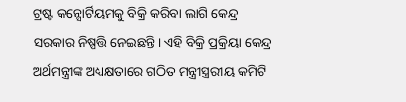ଟ୍ରଷ୍ଟ କନ୍ସୋର୍ଟିୟମକୁ ବିକ୍ରି କରିବା ଲାଗି କେନ୍ଦ୍ର ସରକାର ନିଷ୍ପତ୍ତି ନେଇଛନ୍ତି। ଏହି ବିକ୍ରି ପ୍ରକ୍ରିୟା କେନ୍ଦ୍ର ଅର୍ଥମନ୍ତ୍ରୀଙ୍କ ଅଧ୍ୟକ୍ଷତାରେ ଗଠିତ ମନ୍ତ୍ରୀସ୍ତ୍ରରୀୟ କମିଟି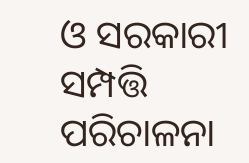ଓ ସରକାରୀ ସମ୍ପତ୍ତି ପରିଚାଳନା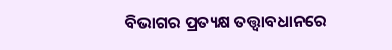ବିଭାଗର ପ୍ରତ୍ୟକ୍ଷ ତତ୍ତ୍ୱାବଧାନରେ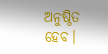ଅନୁଷ୍ଠିତ ହେବ।